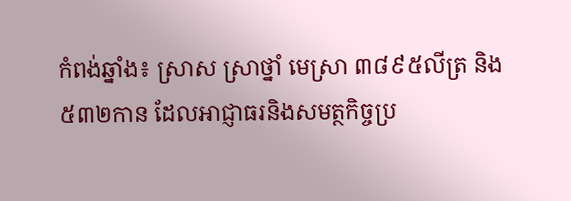កំពង់ឆ្នាំង៖ ស្រាស ស្រាថ្នាំ មេស្រា ៣៨៩៥លីត្រ និង ៥៣២កាន ដែលអាជ្ញាធរនិងសមត្ថកិច្ចប្រ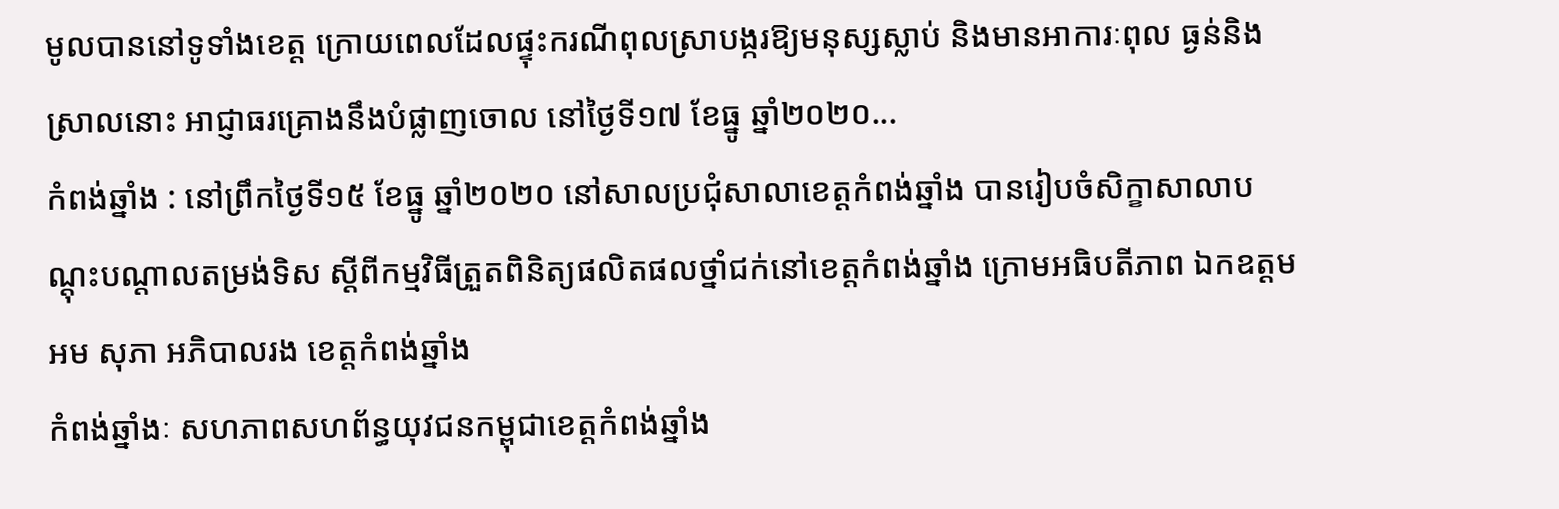មូលបាននៅទូទាំងខេត្ត ក្រោយពេលដែលផ្ទុះករណីពុលស្រាបង្ករឱ្យមនុស្សស្លាប់ និងមានអាការៈពុល ធ្ងន់និងស្រាលនោះ អាជ្ញាធរគ្រោងនឹងបំផ្លាញចោល នៅថ្ងៃទី១៧ ខែធ្នូ ឆ្នាំ២០២០...
កំពង់ឆ្នាំង : នៅព្រឹកថ្ងៃទី១៥ ខែធ្នូ ឆ្នាំ២០២០ នៅសាលប្រជុំសាលាខេត្តកំពង់ឆ្នាំង បានរៀបចំសិក្ខាសាលាបណ្តុះបណ្តាលតម្រង់ទិស ស្តីពីកម្មវិធីត្រួតពិនិត្យផលិតផលថ្នាំជក់នៅខេត្តកំពង់ឆ្នាំង ក្រោមអធិបតីភាព ឯកឧត្ដម អម សុភា អភិបាលរង ខេត្តកំពង់ឆ្នាំង
កំពង់ឆ្នាំងៈ សហភាពសហព័ន្ធយុវជនកម្ពុជាខេត្តកំពង់ឆ្នាំង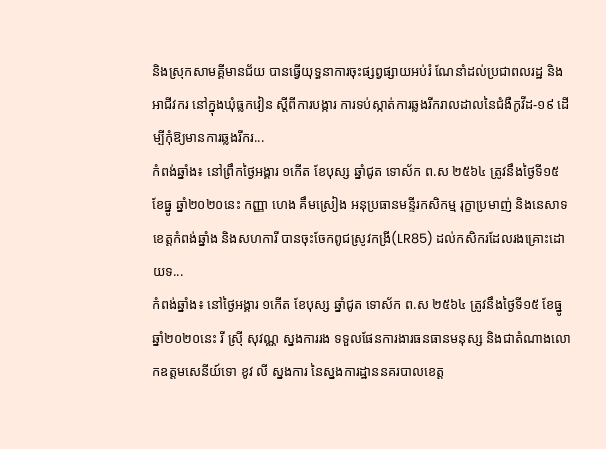និងស្រុកសាមគ្គីមានជ័យ បានធ្វើយុទ្ធនាការចុះផ្សព្វផ្សាយអប់រំ ណែនាំដល់ប្រជាពលរដ្ឋ និងអាជីវករ នៅក្នុងឃុំធ្លកវៀន ស្តីពីការបង្ការ ការទប់ស្កាត់ការឆ្លងរីករាលដាលនៃជំងឺកូវីដ-១៩ ដើម្បីកុំឱ្យមានការឆ្លងរីករ...
កំពង់ឆ្នាំង៖ នៅព្រឹកថ្ងៃអង្គារ ១កើត ខែបុស្ស ឆ្នាំជូត ទោស័ក ព.ស ២៥៦៤ ត្រូវនឹងថ្ងៃទី១៥ ខែធ្នូ ឆ្នាំ២០២០នេះ កញ្ញា ហេង គឹមស្រៀង អនុប្រធានមន្ទីរកសិកម្ម រុក្ខាប្រមាញ់ និងនេសាទខេត្តកំពង់ឆ្នាំង និងសហការី បានចុះចែកពូជស្រូវកង្រី(LR85) ដល់កសិករដែលរងគ្រោះដោយទ...
កំពង់ឆ្នាំង៖ នៅថ្ងៃអង្គារ ១កើត ខែបុស្ស ឆ្នាំជូត ទោស័ក ព.ស ២៥៦៤ ត្រូវនឹងថ្ងៃទី១៥ ខែធ្នូ ឆ្នាំ២០២០នេះ រី ស្រុី សុវណ្ណ ស្នងការរង ទទួលផែនការងារធនធានមនុស្ស និងជាតំណាងលោកឧត្តមសេនីយ៍ទោ ខូវ លី ស្នងការ នៃស្នងការដ្ឋាននគរបាលខេត្ត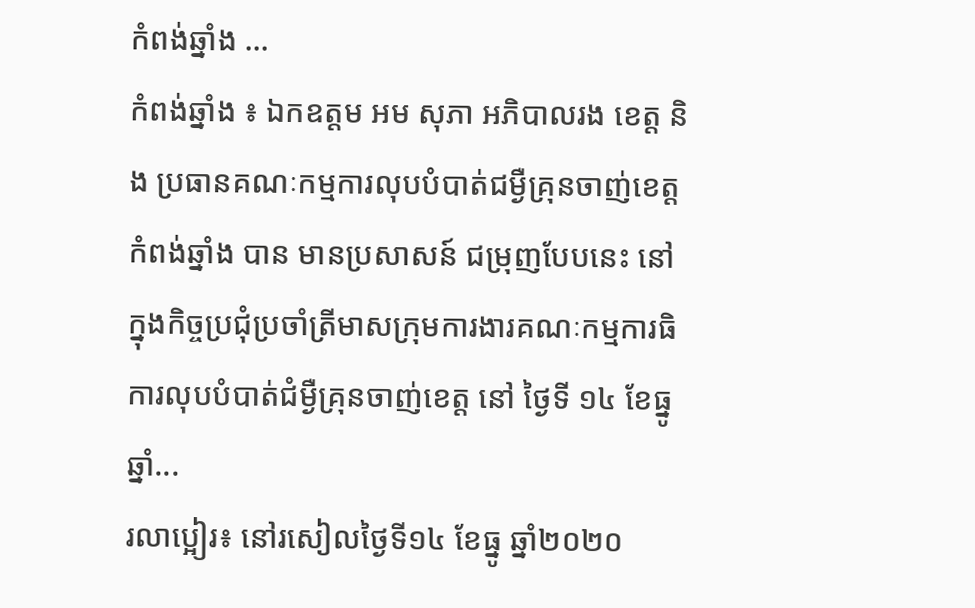កំពង់ឆ្នាំង ...
កំពង់ឆ្នាំង ៖ ឯកឧត្តម អម សុភា អភិបាលរង ខេត្ត និង ប្រធានគណៈកម្មការលុបបំបាត់ជម្ងឺគ្រុនចាញ់ខេត្ត កំពង់ឆ្នាំង បាន មានប្រសាសន៍ ជម្រុញបែបនេះ នៅក្នុងកិច្ចប្រជុំប្រចាំត្រីមាសក្រុមការងារគណៈកម្មការធិការលុបបំបាត់ជំម្ងឺគ្រុនចាញ់ខេត្ត នៅ ថ្ងៃទី ១៤ ខែធ្នូ ឆ្នាំ...
រលាប្អៀរ៖ នៅរសៀលថ្ងៃទី១៤ ខែធ្នូ ឆ្នាំ២០២០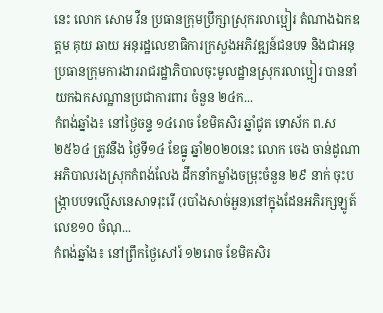នេះ លោក សោម វឺន ប្រធានក្រុមប្រឹក្សាស្រុករលាប្អៀរ តំណាងឯកឧត្ដម គុយ ឆាយ អនុរដ្ឋលេខាធិការក្រសួងអភិវឌ្ឍន៍ជនបទ និងជាអនុប្រធានក្រុមការងាររាជរដ្ឋាភិបាលចុះមូលដ្ឋានស្រុករលាប្អៀរ បាននាំយកឯកសណ្ឋានប្រជាការពារ ចំនួន ២៤ក...
កំពង់ឆ្នាំង៖ នៅថ្ងៃចន្ទ ១៤រោច ខែមិគសិរ ឆ្នាំជូត ទោស័ក ព.ស ២៥៦៤ ត្រូវនឹង ថ្ងៃទី១៤ ខែធ្នូ ឆ្នាំ២០២០នេះ លោក ចេង ចាន់ដូណា អភិបាលរងស្រុកកំពង់លែង ដឹកនាំកម្លាំងចម្រុះចំនួន ២៩ នាក់ ចុះបង្រ្កាបបទល្មើសនេសាទរុះរើ (របាំងសាច់អួន)នៅក្នុងដែនអភិរក្សឡូត៍លេខ១០ ចំណុ...
កំពង់ឆ្នាំង៖ នៅព្រឹកថ្ងៃសៅរ៍ ១២រោច ខែមិគសិរ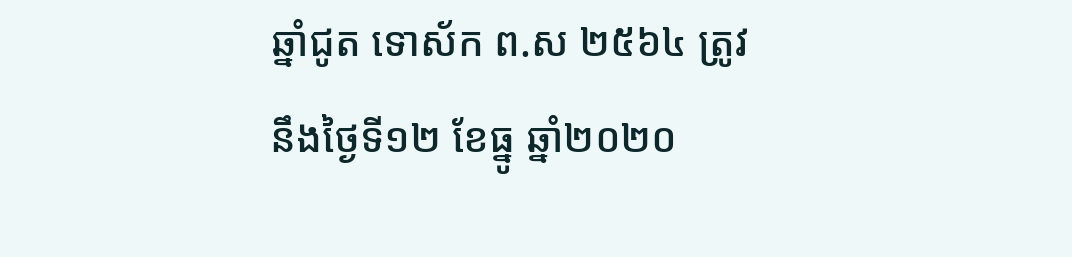ឆ្នាំជូត ទោស័ក ព.ស ២៥៦៤ ត្រូវនឹងថ្ងៃទី១២ ខែធ្នូ ឆ្នាំ២០២០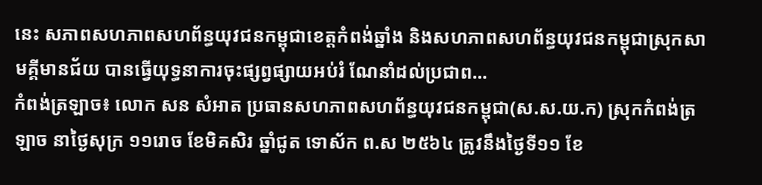នេះ សភាពសហភាពសហព័ន្ធយុវជនកម្ពុជាខេត្តកំពង់ឆ្នាំង និងសហភាពសហព័ន្ធយុវជនកម្ពុជាស្រុកសាមគ្គីមានជ័យ បានធ្វើយុទ្ធនាការចុះផ្សព្វផ្សាយអប់រំ ណែនាំដល់ប្រជាព...
កំពង់ត្រឡាច៖ លោក សន សំអាត ប្រធានសហភាពសហព័ន្ធយុវជនកម្ពុជា(ស.ស.យ.ក) ស្រុកកំពង់ត្រឡាច នាថ្ងៃសុក្រ ១១រោច ខែមិគសិរ ឆ្នាំជូត ទោស័ក ព.ស ២៥៦៤ ត្រូវនឹងថ្ងៃទី១១ ខែ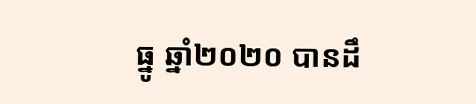ធ្នូ ឆ្នាំ២០២០ បានដឹ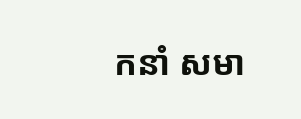កនាំ សមា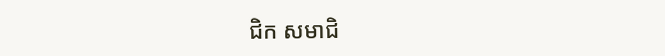ជិក សមាជិ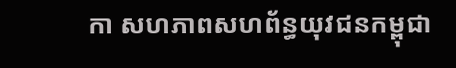កា សហភាពសហព័ន្ធយុវជនកម្ពុជា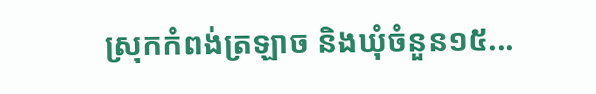ស្រុកកំពង់ត្រឡាច និងឃុំចំនួន១៥...